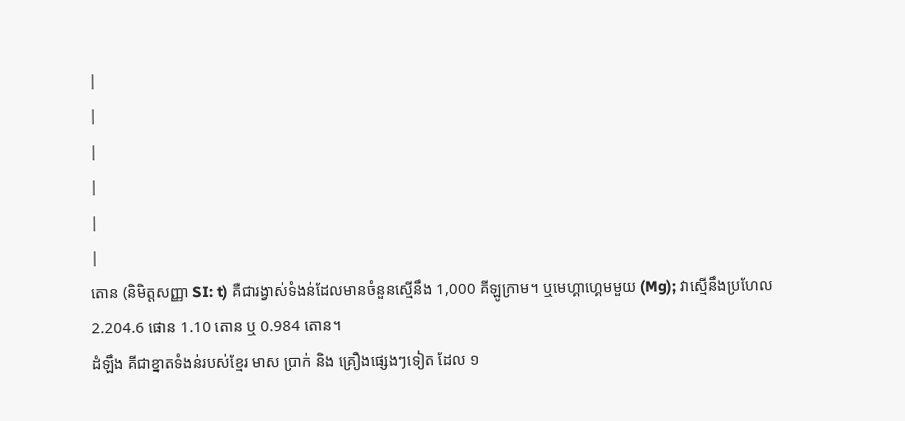|
|
|
|
|
|
តោន (និមិត្តសញ្ញា SI: t) គឺជារង្វាស់ទំងន់ដែលមានចំនួនស្មើនឹង 1,000 គីឡូក្រាម។ ឬមេហ្គាហ្គេមមួយ (Mg); វាស្មើនឹងប្រហែល 2.204.6 ផោន 1.10 តោន ឬ 0.984 តោន។
ដំឡឹង គីជាខ្នាតទំងន់របស់ខ្មែរ មាស ប្រាក់ និង គ្រឿងផ្សេងៗទៀត ដែល ១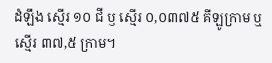ដំឡឹង ស្មើរ ១០ ជី ឫ ស្មើរ ០,០៣៧៥ គីឡូក្រាម ឬស្មើរ ៣៧,៥ ក្រាម។